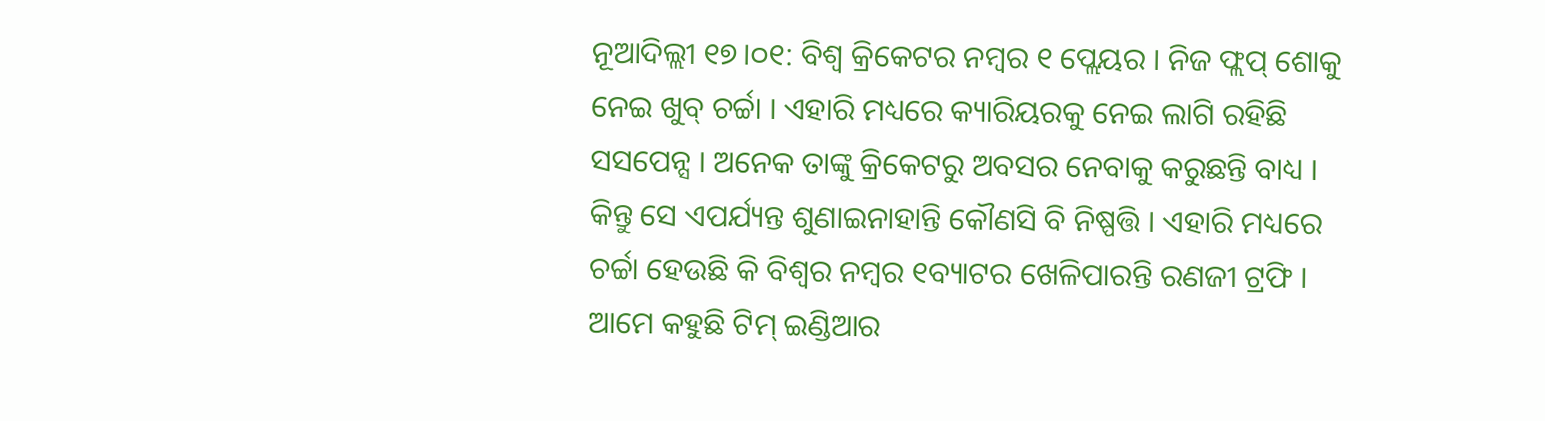ନୂଆଦିଲ୍ଲୀ ୧୭।୦୧: ବିଶ୍ବ କ୍ରିକେଟର ନମ୍ବର ୧ ପ୍ଲେୟର । ନିଜ ଫ୍ଲପ୍ ଶୋକୁ ନେଇ ଖୁବ୍ ଚର୍ଚ୍ଚା । ଏହାରି ମଧ୍ୟରେ କ୍ୟାରିୟରକୁ ନେଇ ଲାଗି ରହିଛି ସସପେନ୍ସ । ଅନେକ ତାଙ୍କୁ କ୍ରିକେଟରୁ ଅବସର ନେବାକୁ କରୁଛନ୍ତି ବାଧ୍ୟ । କିନ୍ତୁ ସେ ଏପର୍ଯ୍ୟନ୍ତ ଶୁଣାଇନାହାନ୍ତି କୌଣସି ବି ନିଷ୍ପତ୍ତି । ଏହାରି ମଧ୍ୟରେ ଚର୍ଚ୍ଚା ହେଉଛି କି ବିଶ୍ବର ନମ୍ବର ୧ବ୍ୟାଟର ଖେଳିପାରନ୍ତି ରଣଜୀ ଟ୍ରଫି । ଆମେ କହୁଛି ଟିମ୍ ଇଣ୍ଡିଆର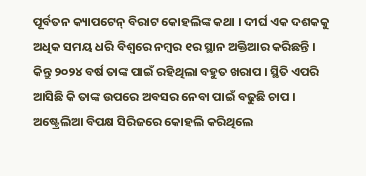ପୂର୍ବତନ କ୍ୟାପଟେନ୍ ବିରାଟ କୋହଲିଙ୍କ କଥା । ଦୀର୍ଘ ଏକ ଦଶକକୁ ଅଧିକ ସମୟ ଧରି ବିଶ୍ବରେ ନମ୍ବର ୧ର ସ୍ଥାନ ଅକ୍ତିଆର କରିଛନ୍ତି ।
କିନ୍ତୁ ୨୦୨୪ ବର୍ଷ ତାଙ୍କ ପାଇଁ ରହିଥିଲା ବହୁତ ଖରାପ । ସ୍ଥିତି ଏପରି ଆସିଛି କି ତାଙ୍କ ଉପରେ ଅବସର ନେବା ପାଇଁ ବଢୁଛି ଚାପ । ଅଷ୍ଟ୍ରେଲିଆ ବିପକ୍ଷ ସିରିଜରେ କୋହଲି କରିଥିଲେ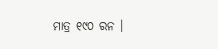ମାତ୍ର ୧୯୦ ରନ ।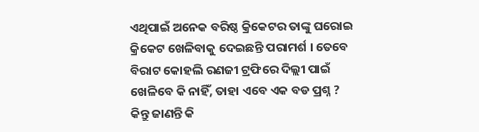ଏଥିପାଇଁ ଅନେକ ବରିଷ୍ଠ କ୍ରିକେଟର ତାଙ୍କୁ ଘରୋଇ କ୍ରିକେଟ ଖେଳିବାକୁ ଦେଇଛନ୍ତି ପରାମର୍ଶ । ତେବେ ବିରାଟ କୋହଲି ରଣଜୀ ଟ୍ରଫିରେ ଦିଲ୍ଲୀ ପାଇଁ ଖେଳିବେ କି ନାହିଁ, ତାହା ଏବେ ଏକ ବଡ ପ୍ରଶ୍ନ ? କିନ୍ତୁ ଜାଣନ୍ତି କି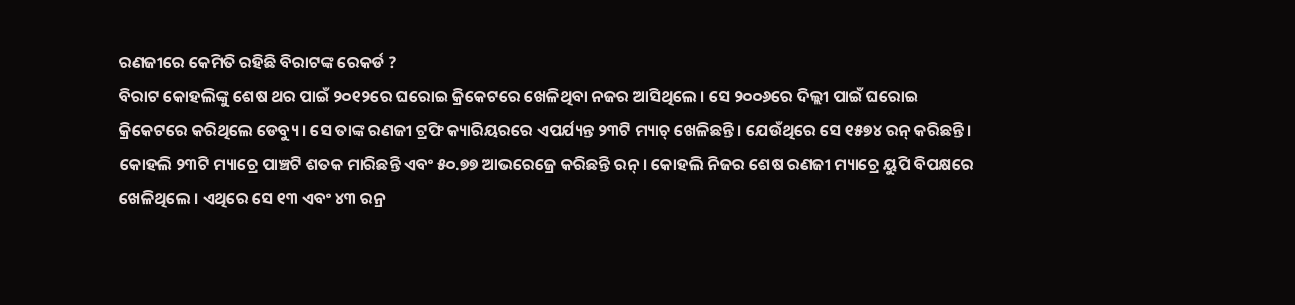ରଣଜୀରେ କେମିତି ରହିଛି ବିରାଟଙ୍କ ରେକର୍ଡ ?
ବିରାଟ କୋହଲିଙ୍କୁ ଶେଷ ଥର ପାଇଁ ୨୦୧୨ରେ ଘରୋଇ କ୍ରିକେଟରେ ଖେଳିଥିବା ନଜର ଆସିଥିଲେ । ସେ ୨୦୦୬ରେ ଦିଲ୍ଲୀ ପାଇଁ ଘରୋଇ କ୍ରିକେଟରେ କରିଥିଲେ ଡେବ୍ୟୁ । ସେ ତାଙ୍କ ରଣଜୀ ଟ୍ରଫି କ୍ୟାରିୟରରେ ଏପର୍ଯ୍ୟନ୍ତ ୨୩ଟି ମ୍ୟାଚ୍ ଖେଳିଛନ୍ତି । ଯେଉଁଥିରେ ସେ ୧୫୭୪ ରନ୍ କରିଛନ୍ତି । କୋହଲି ୨୩ଟି ମ୍ୟାଚ୍ରେ ପାଞ୍ଚଟି ଶତକ ମାରିଛନ୍ତି ଏବଂ ୫୦.୭୭ ଆଭରେଜ୍ରେ କରିଛନ୍ତି ରନ୍ । କୋହଲି ନିଜର ଶେଷ ରଣଜୀ ମ୍ୟାଚ୍ରେ ୟୁପି ବିପକ୍ଷରେ ଖେଳିଥିଲେ । ଏଥିରେ ସେ ୧୩ ଏବଂ ୪୩ ରନ୍ର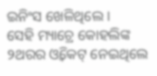ଇନିଂସ ଖେଳିଥିଲେ ।
ସେହି ମ୍ୟାଚ୍ରେ କୋହଲିଙ୍କ ୨ଥରର ଓ୍ବିକେଟ୍ ନେଇଥିଲେ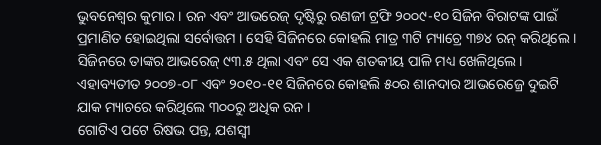ଭୁବନେଶ୍ୱର କୁମାର। ରନ ଏବଂ ଆଭରେଜ୍ ଦୃଷ୍ଟିରୁ ରଣଜୀ ଟ୍ରଫି ୨୦୦୯-୧୦ ସିଜିନ ବିରାଟଙ୍କ ପାଇଁ ପ୍ରମାଣିତ ହୋଇଥିଲା ସର୍ବୋତ୍ତମ । ସେହି ସିଜିନରେ କୋହଲି ମାତ୍ର ୩ଟି ମ୍ୟାଚ୍ରେ ୩୭୪ ରନ୍ କରିଥିଲେ । ସିଜିନରେ ତାଙ୍କର ଆଭରେଜ୍ ୯୩.୫ ଥିଲା ଏବଂ ସେ ଏକ ଶତକୀୟ ପାଳି ମଧ୍ୟ ଖେଳିଥିଲେ। ଏହାବ୍ୟତୀତ ୨୦୦୭-୦୮ ଏବଂ ୨୦୧୦-୧୧ ସିଜିନରେ କୋହଲି ୫୦ର ଶାନଦାର ଆଭରେଜ୍ରେ ଦୁଇଟି ଯାକ ମ୍ୟାଚରେ କରିଥିଲେ ୩୦୦ରୁ ଅଧିକ ରନ ।
ଗୋଟିଏ ପଟେ ରିଷଭ ପନ୍ତ, ଯଶସ୍ୱୀ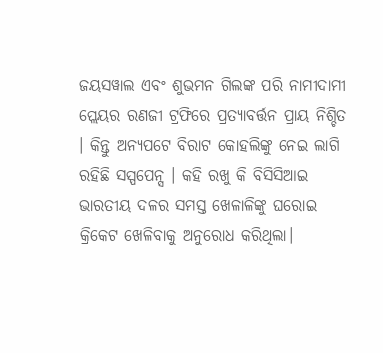ଜୟସୱାଲ ଏବଂ ଶୁଭମନ ଗିଲଙ୍କ ପରି ନାମୀଦାମୀ ପ୍ଲେୟର ରଣଜୀ ଟ୍ରଫିରେ ପ୍ରତ୍ୟାବର୍ତ୍ତନ ପ୍ରାୟ ନିଶ୍ଚିତ । କିନ୍ତୁ ଅନ୍ୟପଟେ ବିରାଟ କୋହଲିଙ୍କୁ ନେଇ ଲାଗି ରହିଛି ସସ୍ପପେନ୍ସ । କହି ରଖୁ କି ବିସିସିଆଇ ଭାରତୀୟ ଦଳର ସମସ୍ତ ଖେଳାଳିଙ୍କୁ ଘରୋଇ କ୍ରିକେଟ ଖେଳିବାକୁ ଅନୁରୋଧ କରିଥିଲା।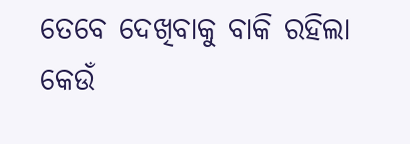ତେବେ ଦେଖିବାକୁ ବାକି ରହିଲା କେଉଁ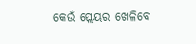କେଉଁ ପ୍ଲେୟର ଖେଳିବେ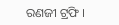ରଣଜୀ ଟ୍ରଫି ।